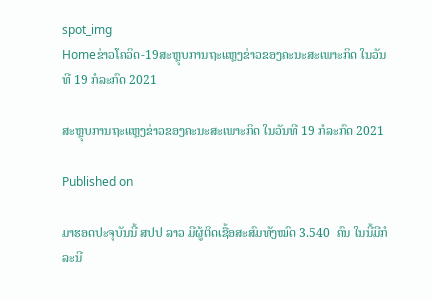spot_img
Homeຂ່າວໂຄວິດ-19ສະຫຼຸບການຖະແຫຼງຂ່າວຂອງຄະນະສະເພາະກິດ ໃນວັນທີ 19 ກໍລະກົດ 2021

ສະຫຼຸບການຖະແຫຼງຂ່າວຂອງຄະນະສະເພາະກິດ ໃນວັນທີ 19 ກໍລະກົດ 2021

Published on

ມາຮອດປະຈຸບັນນີ້ ສປປ ລາວ ມີຜູ້ຕິດເຊື້ອສະສົມທັງໝົດ 3.540  ຄົນ ໃນນີ້ມີກໍລະນີ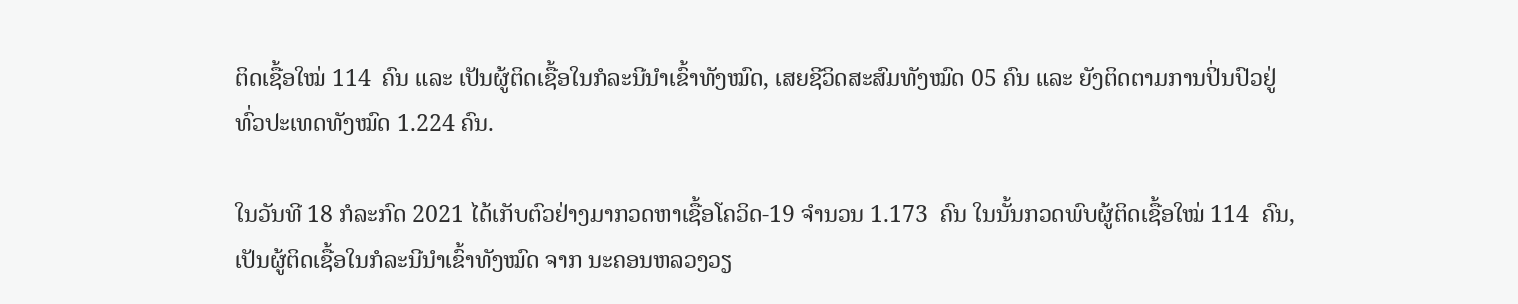ຕິດເຊື້ອໃໝ່ 114  ຄົນ ແລະ ເປັນຜູ້ຕິດເຊື້ອໃນກໍລະນີນໍາເຂົ້າທັງໝົດ, ເສຍຊີວິດສະສົມທັງໝົດ 05 ຄົນ ແລະ ຍັງຕິດຕາມການປິ່ນປົວຢູ່ທົ່ວປະເທດທັງໝົດ 1.224 ຄົນ.

ໃນວັນທີ 18 ກໍລະກົດ 2021 ໄດ້ເກັບຕົວຢ່າງມາກວດຫາເຊື້ອໂຄວິດ-19 ຈໍານວນ 1.173  ຄົນ ໃນນັ້ນກວດພົບຜູ້ຕິດເຊື້ອໃໝ່ 114  ຄົນ, ເປັນຜູ້ຕິດເຊື້ອໃນກໍລະນີນໍາເຂົ້າທັງໝົດ ຈາກ ນະຄອນຫລວງວຽ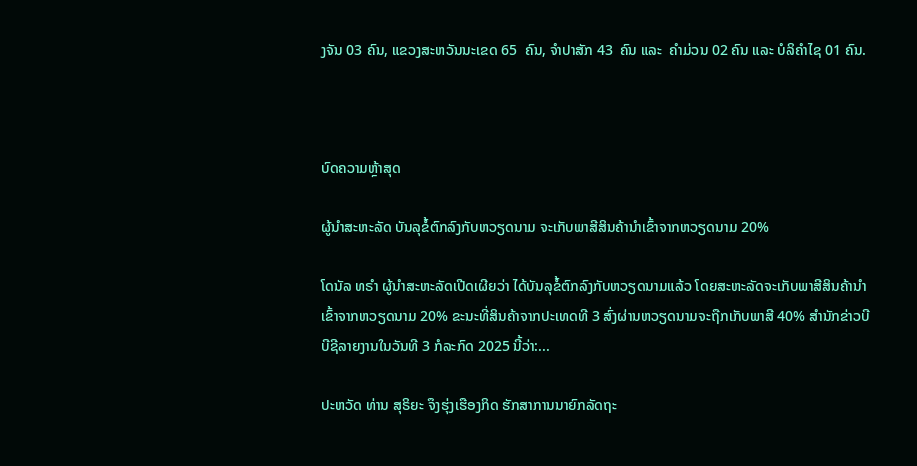ງຈັນ 03 ຄົນ, ແຂວງສະຫວັນນະເຂດ 65  ຄົນ, ຈໍາປາສັກ 43  ຄົນ ແລະ  ຄໍາມ່ວນ 02 ຄົນ ແລະ ບໍລິຄໍາໄຊ 01 ຄົນ.



ບົດຄວາມຫຼ້າສຸດ

ຜູ້ນຳສະຫະລັດ ບັນລຸຂໍ້ຕົກລົງກັບຫວຽດນາມ ຈະເກັບພາສີສິນຄ້ານຳເຂົ້າຈາກຫວຽດນາມ 20%

ໂດນັລ ທຣຳ ຜູ້ນຳສະຫະລັດເປີດເຜີຍວ່າ ໄດ້ບັນລຸຂໍ້ຕົກລົງກັບຫວຽດນາມແລ້ວ ໂດຍສະຫະລັດຈະເກັບພາສີສິນຄ້ານຳເຂົ້າຈາກຫວຽດນາມ 20% ຂະນະທີ່ສິນຄ້າຈາກປະເທດທີ 3 ສົ່ງຜ່ານຫວຽດນາມຈະຖືກເກັບພາສີ 40% ສຳນັກຂ່າວບີບີຊີລາຍງານໃນວັນທີ 3 ກໍລະກົດ 2025 ນີ້ວ່າ:...

ປະຫວັດ ທ່ານ ສຸຣິຍະ ຈຶງຮຸ່ງເຮືອງກິດ ຮັກສາການນາຍົກລັດຖະ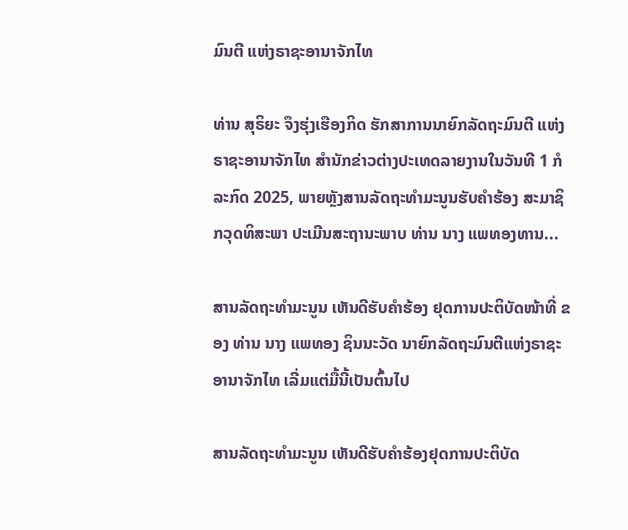ມົນຕີ ແຫ່ງຣາຊະອານາຈັກໄທ

ທ່ານ ສຸຣິຍະ ຈຶງຮຸ່ງເຮືອງກິດ ຮັກສາການນາຍົກລັດຖະມົນຕີ ແຫ່ງຣາຊະອານາຈັກໄທ ສຳນັກຂ່າວຕ່າງປະເທດລາຍງານໃນວັນທີ 1 ກໍລະກົດ 2025, ພາຍຫຼັງສານລັດຖະທຳມະນູນຮັບຄຳຮ້ອງ ສະມາຊິກວຸດທິສະພາ ປະເມີນສະຖານະພາບ ທ່ານ ນາງ ແພທອງທານ...

ສານລັດຖະທຳມະນູນ ເຫັນດີຮັບຄຳຮ້ອງ ຢຸດການປະຕິບັດໜ້າທີ່ ຂອງ ທ່ານ ນາງ ແພທອງ ຊິນນະວັດ ນາຍົກລັດຖະມົນຕີແຫ່ງຣາຊະອານາຈັກໄທ ເລີ່ມແຕ່ມື້ນີ້ເປັນຕົ້ນໄປ

ສານລັດຖະທຳມະນູນ ເຫັນດີຮັບຄຳຮ້ອງຢຸດການປະຕິບັດ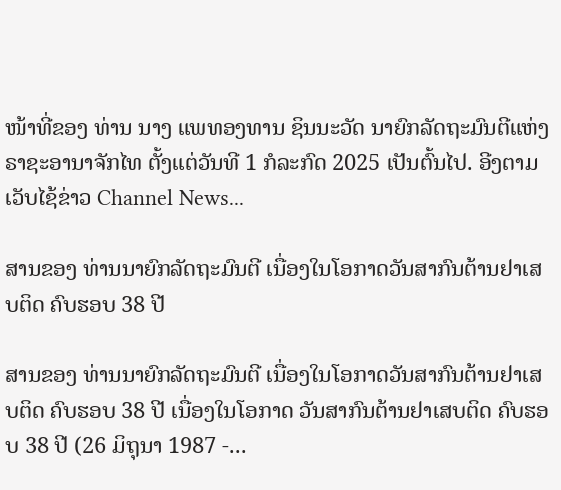ໜ້າທີ່ຂອງ ທ່ານ ນາງ ແພທອງທານ ຊິນນະວັດ ນາຍົກລັດຖະມົນຕີແຫ່ງຣາຊະອານາຈັກໄທ ຕັ້ງແຕ່ວັນທີ 1 ກໍລະກົດ 2025 ເປັນຕົ້ນໄປ. ອີງຕາມເວັບໄຊ້ຂ່າວ Channel News...

ສານຂອງ ທ່ານນາຍົກລັດຖະມົນຕີ ເນື່ອງໃນໂອກາດວັນສາກົນຕ້ານຢາເສບຕິດ ຄົບຮອບ 38 ປີ

ສານຂອງ ທ່ານນາຍົກລັດຖະມົນຕີ ເນື່ອງໃນໂອກາດວັນສາກົນຕ້ານຢາເສບຕິດ ຄົບຮອບ 38 ປີ ເນື່ອງໃນໂອກາດ ວັນສາກົນຕ້ານຢາເສບຕິດ ຄົບຮອບ 38 ປີ (26 ມິຖຸນາ 1987 -...